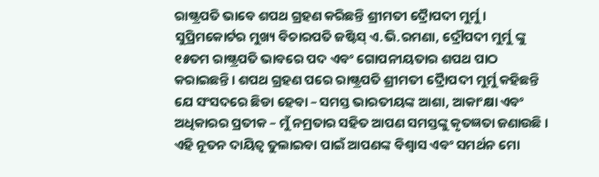ରାଷ୍ଟ୍ରପତି ଭାବେ ଶପଥ ଗ୍ରହଣ କରିଛନ୍ତି ଶ୍ରୀମତୀ ଦ୍ରୈାପଦୀ ମୁର୍ମୁ । ସୁପ୍ରିମକୋର୍ଟର ମୁଖ୍ୟ ବିଚାରପତି ଜଷ୍ଟିସ୍ ଏ.ଭି.ରମଣା, ଦ୍ରୌପଦୀ ମୁର୍ମୁ ଙ୍କୁ ୧୫ତମ ରାଷ୍ଟ୍ରପତି ଭାବରେ ପଦ ଏବଂ ଗୋପନୀୟତାର ଶପଥ ପାଠ କରାଇଛନ୍ତି । ଶପଥ ଗ୍ରହଣ ପରେ ରାଷ୍ଟ୍ରପତି ଶ୍ରୀମତୀ ଦ୍ରୈାପଦୀ ମୁର୍ମୁ କହିଛନ୍ତି ଯେ ସଂସଦରେ ଛିଡା ହେବା – ସମସ୍ତ ଭାରତୀୟଙ୍କ ଆଶା, ଆକାଂକ୍ଷା ଏବଂ ଅଧିକାରର ପ୍ରତୀକ – ମୁଁ ନମ୍ରତାର ସହିତ ଆପଣ ସମସ୍ତଙ୍କୁ କୃତଜ୍ଞତା ଜଣାଉଛି । ଏହି ନୂତନ ଦାୟିତ୍ବ ତୁଲାଇବା ପାଇଁ ଆପଣଙ୍କ ବିଶ୍ୱାସ ଏବଂ ସମର୍ଥନ ମୋ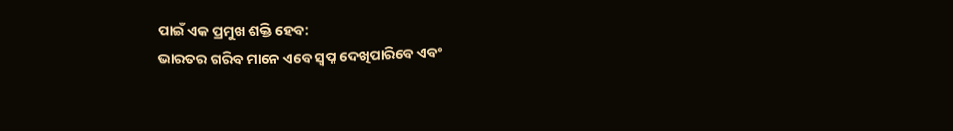ପାଇଁ ଏକ ପ୍ରମୁଖ ଶକ୍ତି ହେବ:
ଭାରତର ଗରିବ ମାନେ ଏବେ ସ୍ବପ୍ନ ଦେଖିପାରିବେ ଏବଂ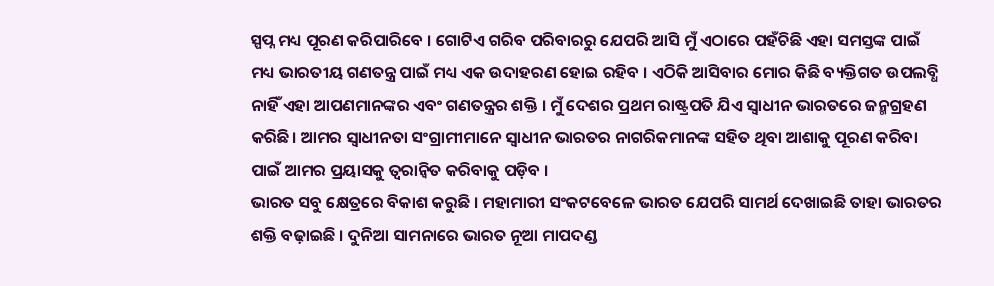ସ୍ପପ୍ନ ମଧ୍ୟ ପୂରଣ କରିପାରିବେ । ଗୋଟିଏ ଗରିବ ପରିବାରରୁ ଯେପରି ଆସି ମୁଁ ଏଠାରେ ପହଁଚିଛି ଏହା ସମସ୍ତଙ୍କ ପାଇଁ ମଧ୍ୟ ଭାରତୀୟ ଗଣତନ୍ତ୍ର ପାଇଁ ମଧ୍ୟ ଏକ ଉଦାହରଣ ହୋଇ ରହିବ । ଏଠିକି ଆସିବାର ମୋର କିଛି ବ୍ୟକ୍ତିଗତ ଉପଲବ୍ଧି ନାହିଁ ଏହା ଆପଣମାନଙ୍କର ଏବଂ ଗଣତନ୍ତ୍ରର ଶକ୍ତି । ମୁଁ ଦେଶର ପ୍ରଥମ ରାଷ୍ଟ୍ରପତି ଯିଏ ସ୍ବାଧୀନ ଭାରତରେ ଜନ୍ମଗ୍ରହଣ କରିଛି। ଆମର ସ୍ୱାଧୀନତା ସଂଗ୍ରାମୀମାନେ ସ୍ୱାଧୀନ ଭାରତର ନାଗରିକମାନଙ୍କ ସହିତ ଥିବା ଆଶାକୁ ପୂରଣ କରିବା ପାଇଁ ଆମର ପ୍ରୟାସକୁ ତ୍ୱରାନ୍ୱିତ କରିବାକୁ ପଡ଼ିବ ।
ଭାରତ ସବୁ କ୍ଷେତ୍ରରେ ବିକାଶ କରୁଛି । ମହାମାରୀ ସଂକଟବେଳେ ଭାରତ ଯେପରି ସାମର୍ଥ ଦେଖାଇଛି ତାହା ଭାରତର ଶକ୍ତି ବଢ଼ାଇଛି । ଦୁନିଆ ସାମନାରେ ଭାରତ ନୂଆ ମାପଦଣ୍ଡ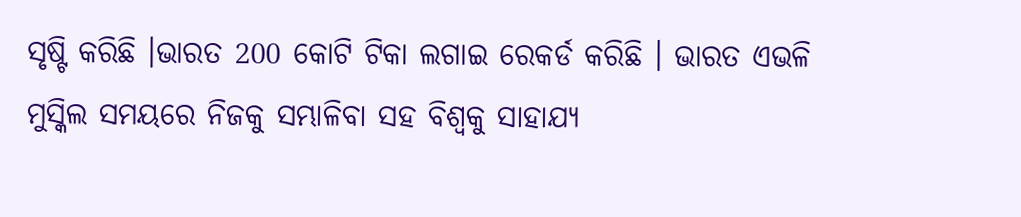ସୃଷ୍ଟି କରିଛି ।ଭାରତ 200 କୋଟି ଟିକା ଲଗାଇ ରେକର୍ଡ କରିଛି । ଭାରତ ଏଭଳି ମୁସ୍କିଲ ସମୟରେ ନିଜକୁ ସମ୍ଭାଳିବା ସହ ବିଶ୍ବକୁ ସାହାଯ୍ୟ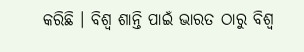କରିଛି । ବିଶ୍ବ ଶାନ୍ତି ପାଇଁ ଭାରତ ଠାରୁ ବିଶ୍ବ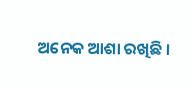ଅନେକ ଆଶା ରଖିଛି ।